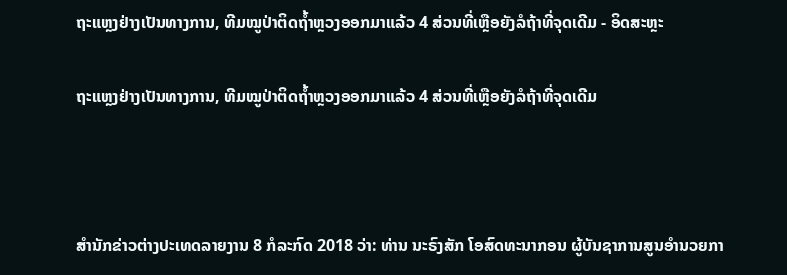ຖະແຫຼງຢ່າງເປັນທາງການ, ທີມໝູປ່າຕິດຖ້ຳຫຼວງອອກມາແລ້ວ 4 ສ່ວນທີ່ເຫຼືອຍັງລໍຖ້າທີ່ຈຸດເດີມ - ອິດສະຫຼະ

ຖະແຫຼງຢ່າງເປັນທາງການ, ທີມໝູປ່າຕິດຖ້ຳຫຼວງອອກມາແລ້ວ 4 ສ່ວນທີ່ເຫຼືອຍັງລໍຖ້າທີ່ຈຸດເດີມ



ສຳນັກຂ່າວຕ່າງປະເທດລາຍງານ 8 ກໍລະກົດ 2018 ວ່າ: ທ່ານ ນະຣົງສັກ ໂອສົດທະນາກອນ ຜູ້ບັນຊາການສູນອຳນວຍກາ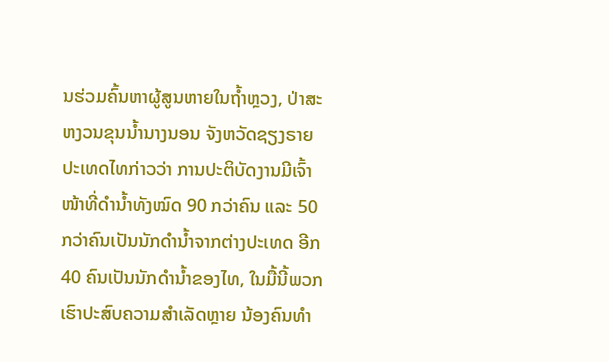ນຮ່ວມຄົ້ນຫາຜູ້ສູນຫາຍໃນຖ້ຳຫຼວງ, ປ່າສະຫງວນຂຸນນ້ຳນາງນອນ ຈັງຫວັດຊຽງຣາຍ ປະເທດໄທກ່າວວ່າ ການປະຕິບັດງານມີເຈົ້າໜ້າທີ່ດຳນ້ຳທັງໝົດ 90 ກວ່າຄົນ ແລະ 50 ກວ່າຄົນເປັນນັກດຳນ້ຳຈາກຕ່າງປະເທດ ອີກ 40 ຄົນເປັນນັກດຳນ້ຳຂອງໄທ, ໃນມື້ນີ້ພວກເຮົາປະສົບຄວາມສຳເລັດຫຼາຍ ນ້ອງຄົນທຳ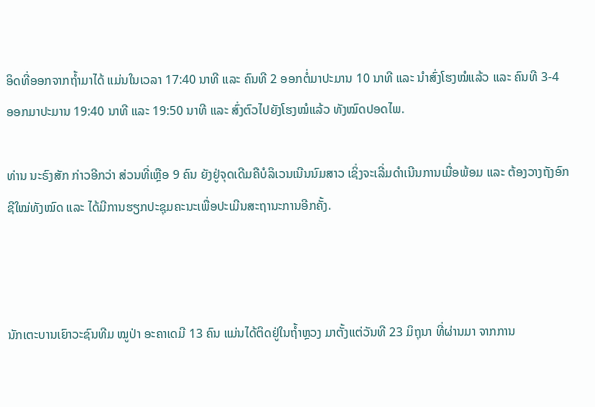ອິດທີ່ອອກຈາກຖ້ຳມາໄດ້ ແມ່ນໃນເວລາ 17:40 ນາທີ ແລະ ຄົນທີ 2 ອອກຕໍ່ມາປະມານ 10 ນາທີ ແລະ ນຳສົ່ງໂຮງໝໍແລ້ວ ແລະ ຄົນທີ 3-4 ອອກມາປະມານ 19:40 ນາທີ ແລະ 19:50 ນາທີ ແລະ ສົ່ງຕົວໄປຍັງໂຮງໝໍແລ້ວ ທັງໝົດປອດໄພ.

ທ່ານ ນະຣົງສັກ ກ່າວອີກວ່າ ສ່ວນທີ່ເຫຼືອ 9 ຄົນ ຍັງຢູ່ຈຸດເດີມຄືບໍລິເວນເນີນນົມສາວ ເຊິ່ງຈະເລີ່ມດຳເນີນການເມື່ອພ້ອມ ແລະ ຕ້ອງວາງຖັງອົກຊີໃໝ່ທັງໝົດ ແລະ ໄດ້ມີການຮຽກປະຊຸມຄະນະເພື່ອປະເມີນສະຖານະການອີກຄັ້ງ.



ນັກເຕະບານເຍົາວະຊົນທີມ ໝູປ່າ ອະຄາເດມີ 13 ຄົນ ແມ່ນໄດ້ຕິດຢູ່ໃນຖ້ຳຫຼວງ ມາຕັ້ງແຕ່ວັນທີ 23 ມິຖຸນາ ທີ່ຜ່ານມາ ຈາກການ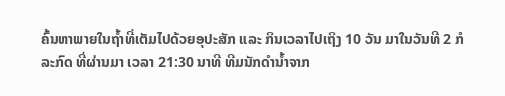ຄົ້ນຫາພາຍໃນຖ້ຳທີ່ເຕັມໄປດ້ວຍອຸປະສັກ ແລະ ກິນເວລາໄປເຖິງ 10 ວັນ ມາໃນວັນທີ 2 ກໍລະກົດ ທີ່ຜ່ານມາ ເວລາ 21:30 ນາທີ ທີມນັກດຳນ້ຳຈາກ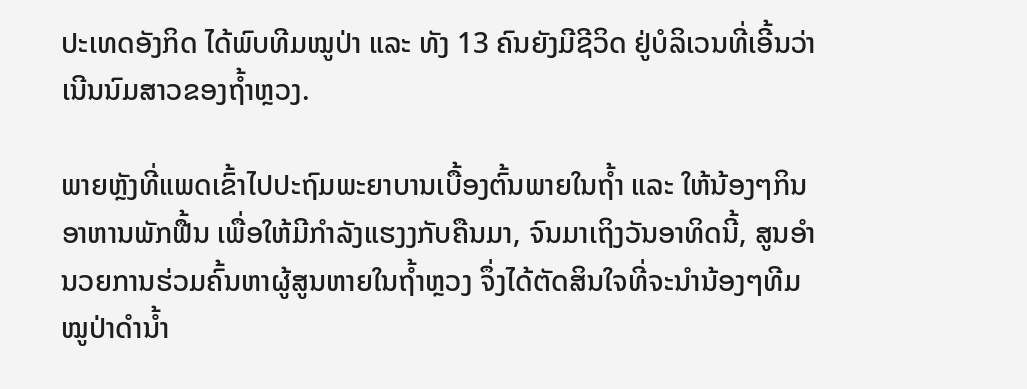ປະເທດອັງກິດ ໄດ້ພົບທີມໝູປ່າ ແລະ ທັງ 13 ຄົນຍັງມີຊີວິດ ຢູ່ບໍລິເວນທີ່ເອີ້ນວ່າເນີນນົມສາວຂອງຖ້ຳຫຼວງ.

ພາຍຫຼັງທີ່ແພດເຂົ້າໄປປະຖົມພະຍາບານເບື້ອງຕົ້ນພາຍໃນຖ້ຳ ແລະ ໃຫ້ນ້ອງໆກິນອາຫານພັກຟື້ນ ເພື່ອໃຫ້ມີກຳລັງແຮງງກັບຄືນມາ, ຈົນມາເຖິງວັນອາທິດນີ້, ສູນອຳນວຍການຮ່ວມຄົ້ນຫາຜູ້ສູນຫາຍໃນຖ້ຳຫຼວງ ຈຶ່ງໄດ້ຕັດສິນໃຈທີ່ຈະນຳນ້ອງໆທີມໝູປ່າດຳນ້ຳ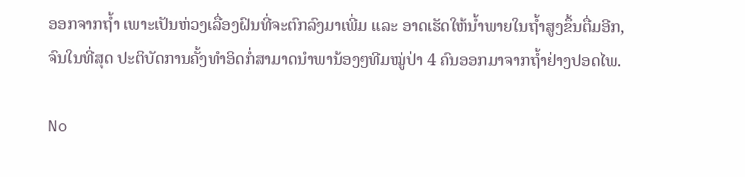ອອກຈາກຖ້ຳ ເພາະເປັນຫ່ວງເລື່ອງຝົນທີ່ຈະຕົກລົງມາເພີ່ມ ແລະ ອາດເຮັດໃຫ້ນ້ຳພາຍໃນຖ້ຳສູງຂຶ້ນຕື່ມອີກ, ຈົນໃນທີ່ສຸດ ປະຕິບັດການຄັ້ງທຳອິດກໍ່ສາມາດນຳພານ້ອງໆທີມໝູ່ປ່າ 4 ຄົນອອກມາຈາກຖ້ຳຢ່າງປອດໄພ.

No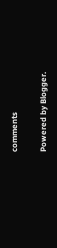comments

Powered by Blogger.